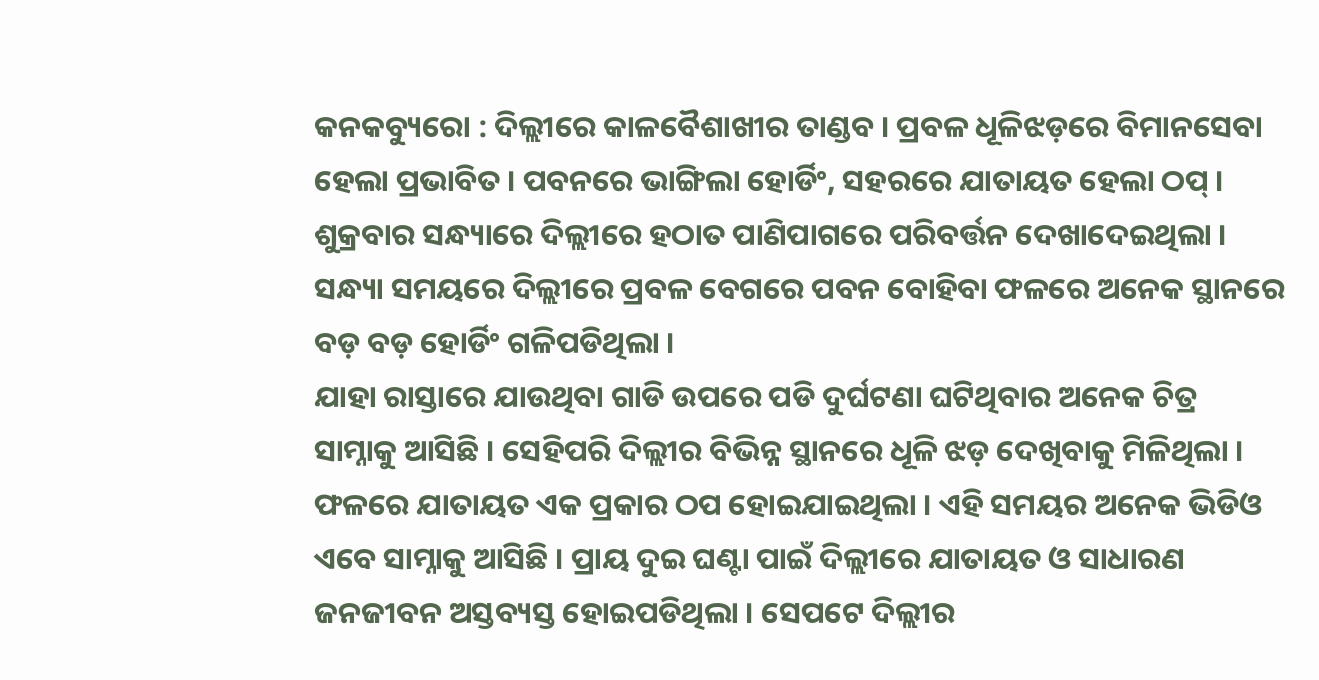କନକବ୍ୟୁରୋ : ଦିଲ୍ଲୀରେ କାଳବୈଶାଖୀର ତାଣ୍ଡବ । ପ୍ରବଳ ଧୂଳିଝଡ଼ରେ ବିମାନସେବା ହେଲା ପ୍ରଭାବିତ । ପବନରେ ଭାଙ୍ଗିଲା ହୋର୍ଡିଂ, ସହରରେ ଯାତାୟତ ହେଲା ଠପ୍ । ଶୁକ୍ରବାର ସନ୍ଧ୍ୟାରେ ଦିଲ୍ଲୀରେ ହଠାତ ପାଣିପାଗରେ ପରିବର୍ତ୍ତନ ଦେଖାଦେଇଥିଲା । ସନ୍ଧ୍ୟା ସମୟରେ ଦିଲ୍ଲୀରେ ପ୍ରବଳ ବେଗରେ ପବନ ବୋହିବା ଫଳରେ ଅନେକ ସ୍ଥାନରେ ବଡ଼ ବଡ଼ ହୋର୍ଡିଂ ଗଳିପଡିଥିଲା ।
ଯାହା ରାସ୍ତାରେ ଯାଉଥିବା ଗାଡି ଉପରେ ପଡି ଦୁର୍ଘଟଣା ଘଟିଥିବାର ଅନେକ ଚିତ୍ର ସାମ୍ନାକୁ ଆସିଛି । ସେହିପରି ଦିଲ୍ଲୀର ବିଭିନ୍ନ ସ୍ଥାନରେ ଧୂଳି ଝଡ଼ ଦେଖିବାକୁ ମିଳିଥିଲା । ଫଳରେ ଯାତାୟତ ଏକ ପ୍ରକାର ଠପ ହୋଇଯାଇଥିଲା । ଏହି ସମୟର ଅନେକ ଭିଡିଓ ଏବେ ସାମ୍ନାକୁ ଆସିଛି । ପ୍ରାୟ ଦୁଇ ଘଣ୍ଟା ପାଇଁ ଦିଲ୍ଲୀରେ ଯାତାୟତ ଓ ସାଧାରଣ ଜନଜୀବନ ଅସ୍ତବ୍ୟସ୍ତ ହୋଇପଡିଥିଲା । ସେପଟେ ଦିଲ୍ଲୀର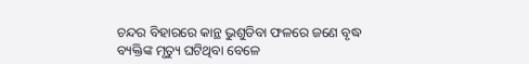ଚନ୍ଦର ବିହାରରେ କାନ୍ଥ ଭୁଶୁଡିବା ଫଳରେ ଜଣେ ବୃଦ୍ଧ ବ୍ୟକ୍ତିଙ୍କ ମୃତ୍ୟୁ ଘଟିଥିବା ବେଳେ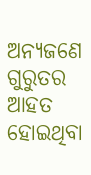ଅନ୍ୟଜଣେ ଗୁରୁତର ଆହତ ହୋଇଥିବା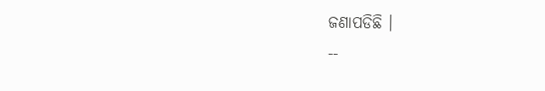ଜଣାପଡିଛି ।
--